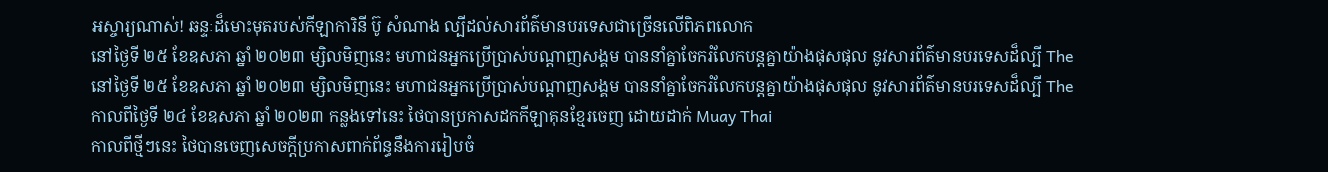អស្ចារ្យណាស់! ឆន្ទៈដ៏មោះមុតរបស់កីឡាការិនី ប៊ូ សំណាង ល្បីដល់សារព័ត៌មានបរទេសជាច្រើនលើពិភពលោក
នៅថ្ងៃទី ២៥ ខែឧសភា ឆ្នាំ ២០២៣ ម្សិលមិញនេះ មហាជនអ្នកប្រើប្រាស់បណ្ដាញសង្គម បាននាំគ្នាចែករំលែកបន្តគ្នាយ៉ាងផុសផុល នូវសារព័ត៌មានបរទេសដ៏ល្បី The
នៅថ្ងៃទី ២៥ ខែឧសភា ឆ្នាំ ២០២៣ ម្សិលមិញនេះ មហាជនអ្នកប្រើប្រាស់បណ្ដាញសង្គម បាននាំគ្នាចែករំលែកបន្តគ្នាយ៉ាងផុសផុល នូវសារព័ត៌មានបរទេសដ៏ល្បី The
កាលពីថ្ងៃទី ២៤ ខែឧសភា ឆ្នាំ ២០២៣ កន្លងទៅនេះ ថៃបានប្រកាសដកកីឡាគុនខ្មែរចេញ ដោយដាក់ Muay Thai
កាលពីថ្មីៗនេះ ថៃបានចេញសេចក្ដីប្រកាសពាក់ព័ន្ធនឹងការរៀបចំ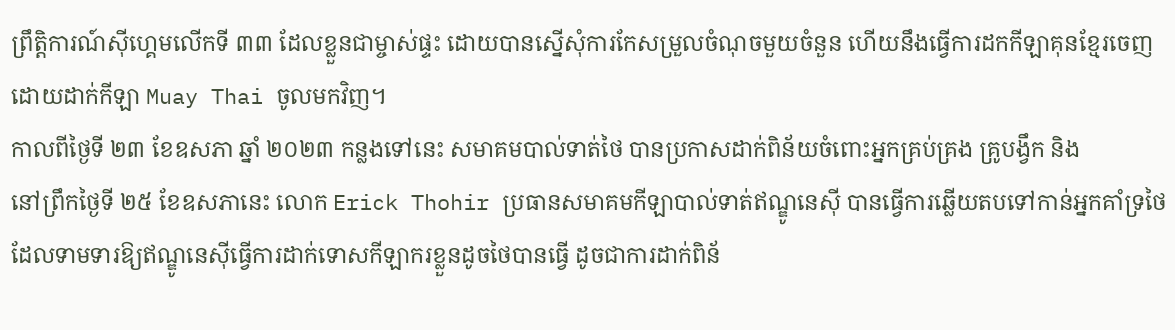ព្រឹត្តិការណ៍ស៊ីហ្គេមលើកទី ៣៣ ដែលខ្លួនជាម្ចាស់ផ្ទះ ដោយបានស្នើសុំការកែសម្រួលចំណុចមួយចំនួន ហើយនឹងធ្វើការដកកីឡាគុនខ្មែរចេញ ដោយដាក់កីឡា Muay Thai ចូលមកវិញ។
កាលពីថ្ងៃទី ២៣ ខែឧសភា ឆ្នាំ ២០២៣ កន្លងទៅនេះ សមាគមបាល់ទាត់ថៃ បានប្រកាសដាក់ពិន័យចំពោះអ្នកគ្រប់គ្រង គ្រូបង្វឹក និង
នៅព្រឹកថ្ងៃទី ២៥ ខែឧសភានេះ លោក Erick Thohir ប្រធានសមាគមកីឡាបាល់ទាត់ឥណ្ឌូនេស៊ី បានធ្វើការឆ្លើយតបទៅកាន់អ្នកគាំទ្រថៃ ដែលទាមទារឱ្យឥណ្ឌូនេស៊ីធ្វើការដាក់ទោសកីឡាករខ្លួនដូចថៃបានធ្វើ ដូចជាការដាក់ពិន័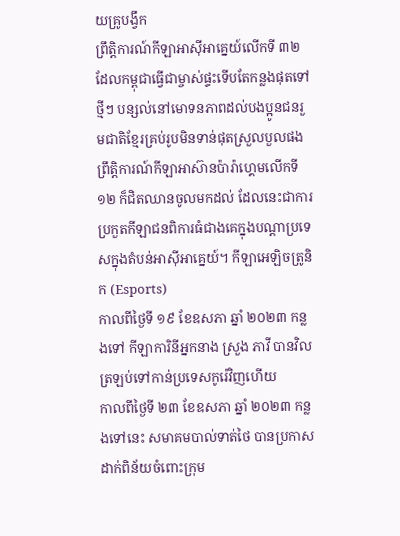យគ្រូបង្វឹក
ព្រឹត្តិការណ៍កីឡាអាស៊ីអាគ្នេយ៍លើកទី ៣២ ដែលកម្ពុជាធ្វើជាម្ចាស់ផ្ទះទើបតែកន្លងផុតទៅថ្មីៗ បន្សល់នៅមោទនភាពដល់បងប្អូនជនរួមជាតិខ្មែរគ្រប់រូបមិនទាន់ផុតស្រួលបួលផង ព្រឹត្តិការណ៍កីឡាអាស៊ានប៉ារ៉ាហ្គេមលើកទី ១២ ក៏ជិតឈានចូលមកដល់ ដែលនេះជាការប្រកួតកីឡាជនពិការធំជាងគេក្នុងបណ្ដាប្រទេសក្នុងតំបន់អាស៊ីអាគ្នេយ៍។ កីឡាអេឡិចត្រូនិក (Esports)
កាលពីថ្ងៃទី ១៩ ខែឧសភា ឆ្នាំ ២០២៣ កន្លងទៅ កីឡាការិនីអ្នកនាង ស្រួង ភាវី បានវិលត្រឡប់ទៅកាន់ប្រទេសកូរ៉េវិញហើយ
កាលពីថ្ងៃទី ២៣ ខែឧសភា ឆ្នាំ ២០២៣ កន្លងទៅនេះ សមាគមបាល់ទាត់ថៃ បានប្រកាសដាក់ពិន័យចំពោះក្រុម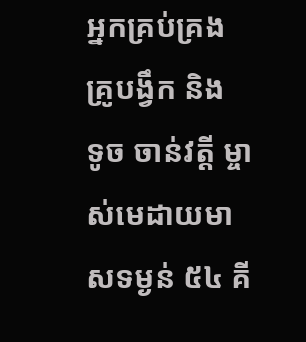អ្នកគ្រប់គ្រង គ្រូបង្វឹក និង
ទូច ចាន់វត្តី ម្ចាស់មេដាយមាសទម្ងន់ ៥៤ គី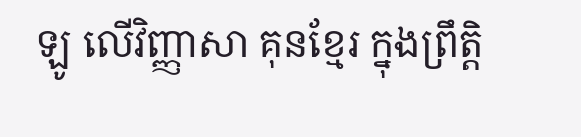ឡូ លើវិញ្ញាសា គុនខ្មែរ ក្នុងព្រឹត្តិ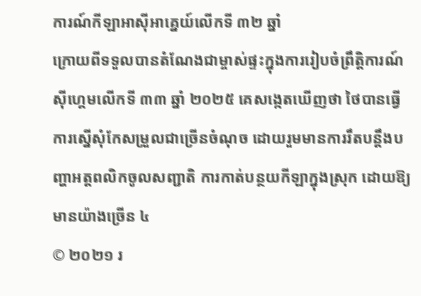ការណ៍កីឡាអាស៊ីអាគ្នេយ៍លើកទី ៣២ ឆ្នាំ
ក្រោយពីទទួលបានតំណែងជាម្ចាស់ផ្ទះក្នុងការរៀបចំព្រឹត្តិការណ៍ស៊ីហ្គេមលើកទី ៣៣ ឆ្នាំ ២០២៥ គេសង្កេតឃើញថា ថៃបានធ្វើការស្នើសុំកែសម្រួលជាច្រើនចំណុច ដោយរួមមានការរឹតបន្ដឹងបញ្ហាអត្តពលិកចូលសញ្ជាតិ ការកាត់បន្ថយកីឡាក្នុងស្រុក ដោយឱ្យមានយ៉ាងច្រើន ៤
© ២០២១ រ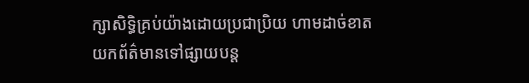ក្សាសិទ្ធិគ្រប់យ៉ាងដោយប្រជាប្រិយ ហាមដាច់ខាតយកព័ត៌មានទៅផ្សាយបន្ត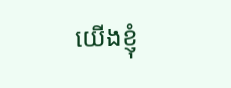យើងខ្ញុំ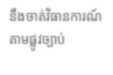នឹងចាត់វិធានការណ៍តាមផ្លូវច្បាប់